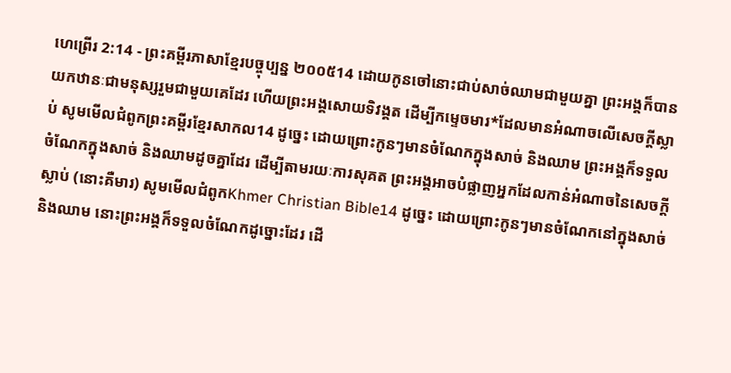ហេព្រើរ 2:14 - ព្រះគម្ពីរភាសាខ្មែរបច្ចុប្បន្ន ២០០៥14 ដោយកូនចៅនោះជាប់សាច់ឈាមជាមួយគ្នា ព្រះអង្គក៏បានយកឋានៈជាមនុស្សរួមជាមួយគេដែរ ហើយព្រះអង្គសោយទិវង្គត ដើម្បីកម្ទេចមារ*ដែលមានអំណាចលើសេចក្ដីស្លាប់ សូមមើលជំពូកព្រះគម្ពីរខ្មែរសាកល14 ដូច្នេះ ដោយព្រោះកូនៗមានចំណែកក្នុងសាច់ និងឈាម ព្រះអង្គក៏ទទួលចំណែកក្នុងសាច់ និងឈាមដូចគ្នាដែរ ដើម្បីតាមរយៈការសុគត ព្រះអង្គអាចបំផ្លាញអ្នកដែលកាន់អំណាចនៃសេចក្ដីស្លាប់ (នោះគឺមារ) សូមមើលជំពូកKhmer Christian Bible14 ដូច្នេះ ដោយព្រោះកូនៗមានចំណែកនៅក្នុងសាច់ និងឈាម នោះព្រះអង្គក៏ទទួលចំណែកដូច្នោះដែរ ដើ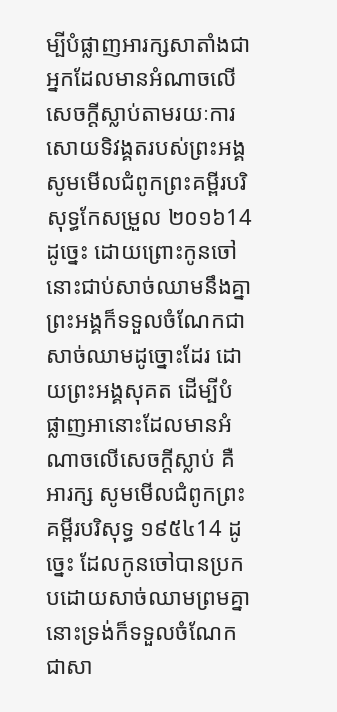ម្បីបំផ្លាញអារក្សសាតាំងជាអ្នកដែលមានអំណាចលើសេចក្ដីស្លាប់តាមរយៈការសោយទិវង្គតរបស់ព្រះអង្គ សូមមើលជំពូកព្រះគម្ពីរបរិសុទ្ធកែសម្រួល ២០១៦14 ដូច្នេះ ដោយព្រោះកូនចៅនោះជាប់សាច់ឈាមនឹងគ្នា ព្រះអង្គក៏ទទួលចំណែកជាសាច់ឈាមដូច្នោះដែរ ដោយព្រះអង្គសុគត ដើម្បីបំផ្លាញអានោះដែលមានអំណាចលើសេចក្តីស្លាប់ គឺអារក្ស សូមមើលជំពូកព្រះគម្ពីរបរិសុទ្ធ ១៩៥៤14 ដូច្នេះ ដែលកូនចៅបានប្រកបដោយសាច់ឈាមព្រមគ្នា នោះទ្រង់ក៏ទទួលចំណែកជាសា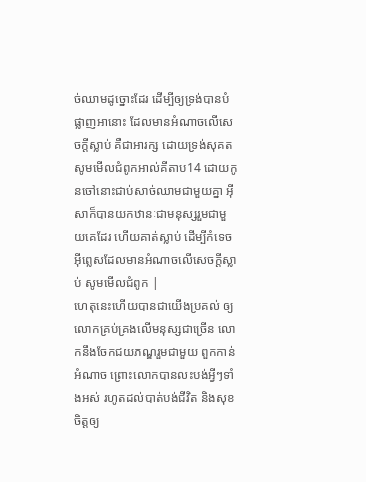ច់ឈាមដូច្នោះដែរ ដើម្បីឲ្យទ្រង់បានបំផ្លាញអានោះ ដែលមានអំណាចលើសេចក្ដីស្លាប់ គឺជាអារក្ស ដោយទ្រង់សុគត សូមមើលជំពូកអាល់គីតាប14 ដោយកូនចៅនោះជាប់សាច់ឈាមជាមួយគ្នា អ៊ីសាក៏បានយកឋានៈជាមនុស្សរួមជាមួយគេដែរ ហើយគាត់ស្លាប់ ដើម្បីកំទេចអ៊ីព្លេសដែលមានអំណាចលើសេចក្ដីស្លាប់ សូមមើលជំពូក |
ហេតុនេះហើយបានជាយើងប្រគល់ ឲ្យលោកគ្រប់គ្រងលើមនុស្សជាច្រើន លោកនឹងចែកជយភណ្ឌរួមជាមួយ ពួកកាន់អំណាច ព្រោះលោកបានលះបង់អ្វីៗទាំងអស់ រហូតដល់បាត់បង់ជីវិត និងសុខចិត្តឲ្យ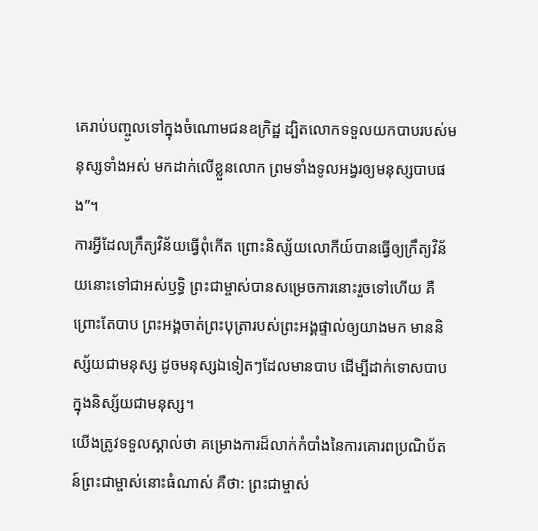គេរាប់បញ្ចូលទៅក្នុងចំណោមជនឧក្រិដ្ឋ ដ្បិតលោកទទួលយកបាបរបស់មនុស្សទាំងអស់ មកដាក់លើខ្លួនលោក ព្រមទាំងទូលអង្វរឲ្យមនុស្សបាបផង”។
ការអ្វីដែលក្រឹត្យវិន័យធ្វើពុំកើត ព្រោះនិស្ស័យលោកីយ៍បានធ្វើឲ្យក្រឹត្យវិន័យនោះទៅជាអស់ឫទ្ធិ ព្រះជាម្ចាស់បានសម្រេចការនោះរួចទៅហើយ គឺព្រោះតែបាប ព្រះអង្គចាត់ព្រះបុត្រារបស់ព្រះអង្គផ្ទាល់ឲ្យយាងមក មាននិស្ស័យជាមនុស្ស ដូចមនុស្សឯទៀតៗដែលមានបាប ដើម្បីដាក់ទោសបាបក្នុងនិស្ស័យជាមនុស្ស។
យើងត្រូវទទួលស្គាល់ថា គម្រោងការដ៏លាក់កំបាំងនៃការគោរពប្រណិប័តន៍ព្រះជាម្ចាស់នោះធំណាស់ គឺថា: ព្រះជាម្ចាស់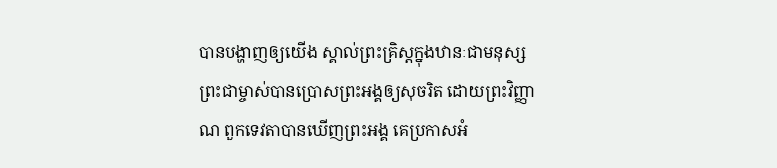បានបង្ហាញឲ្យយើង ស្គាល់ព្រះគ្រិស្តក្នុងឋានៈជាមនុស្ស ព្រះជាម្ចាស់បានប្រោសព្រះអង្គឲ្យសុចរិត ដោយព្រះវិញ្ញាណ ពួកទេវតាបានឃើញព្រះអង្គ គេប្រកាសអំ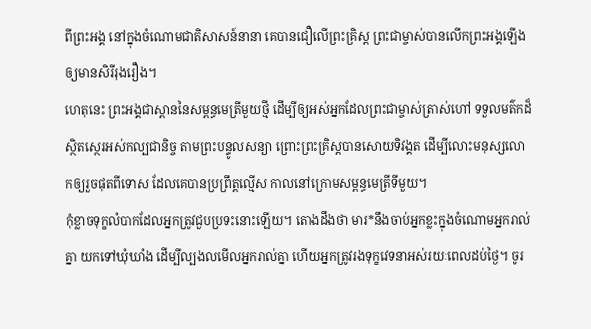ពីព្រះអង្គ នៅក្នុងចំណោមជាតិសាសន៍នានា គេបានជឿលើព្រះគ្រិស្ត ព្រះជាម្ចាស់បានលើកព្រះអង្គឡើង ឲ្យមានសិរីរុងរឿង។
ហេតុនេះ ព្រះអង្គជាស្ពាននៃសម្ពន្ធមេត្រីមួយថ្មី ដើម្បីឲ្យអស់អ្នកដែលព្រះជាម្ចាស់ត្រាស់ហៅ ទទួលមត៌កដ៏ស្ថិតស្ថេរអស់កល្បជានិច្ច តាមព្រះបន្ទូលសន្យា ព្រោះព្រះគ្រិស្តបានសោយទិវង្គត ដើម្បីលោះមនុស្សលោកឲ្យរួចផុតពីទោស ដែលគេបានប្រព្រឹត្តល្មើស កាលនៅក្រោមសម្ពន្ធមេត្រីទីមួយ។
កុំខ្លាចទុក្ខលំបាកដែលអ្នកត្រូវជួបប្រទះនោះឡើយ។ តោងដឹងថា មារ*នឹងចាប់អ្នកខ្លះក្នុងចំណោមអ្នករាល់គ្នា យកទៅឃុំឃាំង ដើម្បីល្បងលមើលអ្នករាល់គ្នា ហើយអ្នកត្រូវរងទុក្ខវេទនាអស់រយៈពេលដប់ថ្ងៃ។ ចូរ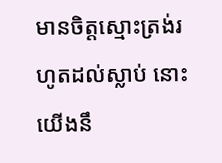មានចិត្តស្មោះត្រង់រហូតដល់ស្លាប់ នោះយើងនឹ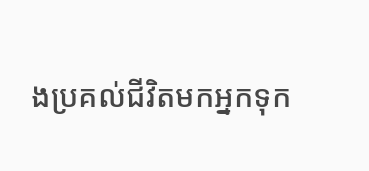ងប្រគល់ជីវិតមកអ្នកទុក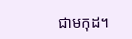ជាមកុដ។